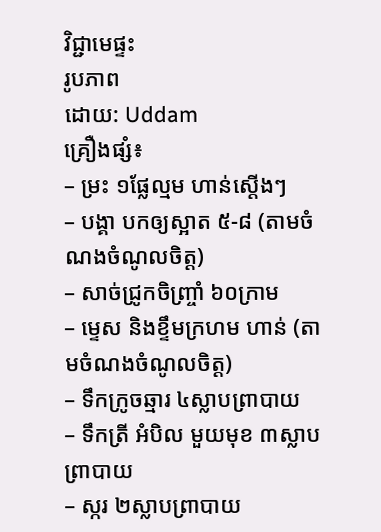វិជ្ជាមេផ្ទះ
រូបភាព
ដោយ: Uddam
គ្រឿងផ្សំ៖
– ម្រះ ១ផ្លែល្មម ហាន់ស្តើងៗ
– បង្គា បកឲ្យស្អាត ៥-៨ (តាមចំណងចំណូលចិត្ត)
– សាច់ជ្រូកចិញ្ច្រាំ ៦០ក្រាម
– ម្ទេស និងខ្ទឹមក្រហម ហាន់ (តាមចំណងចំណូលចិត្ត)
– ទឹកក្រូចឆ្មារ ៤ស្លាបព្រាបាយ
– ទឹកត្រី អំបិល មួយមុខ ៣ស្លាបព្រាបាយ
– ស្ករ ២ស្លាបព្រាបាយ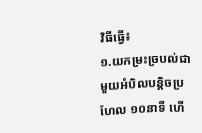វិធីធ្វើ៖
១.យកម្រះច្របល់ជាមួយអំបិលបន្តិចប្រហែល ១០នាទី ហើ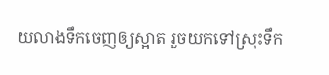យលាងទឹកចេញឲ្យស្អាត រួចយកទៅស្រុះទឹក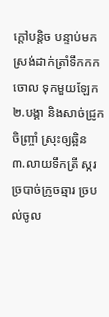ក្តៅបន្តិច បន្ទាប់មកស្រង់ដាក់ត្រាំទឹកកកចោល ទុកមួយឡែក
២.បង្គា និងសាច់ជ្រូកចិញ្ច្រាំ ស្រុះឲ្យឆ្អិន
៣.លាយទឹកត្រី ស្ករ ច្របាច់ក្រូចឆ្មារ ច្របល់ចូល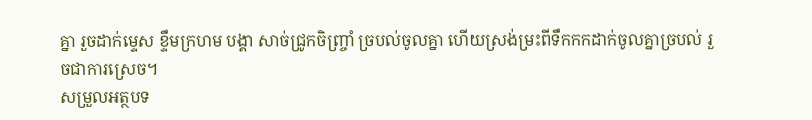គ្នា រួចដាក់ម្ទេស ខ្ទឹមក្រហម បង្គា សាច់ជ្រូកចិញ្រ្ចាំ ច្របល់ចូលគ្នា ហើយស្រង់ម្រះពីទឹកកកដាក់ចូលគ្នាច្របល់ រួចជាការស្រេច។
សម្រួលអត្ថបទ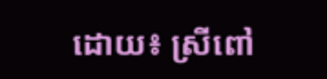ដោយ៖ ស្រីពៅ